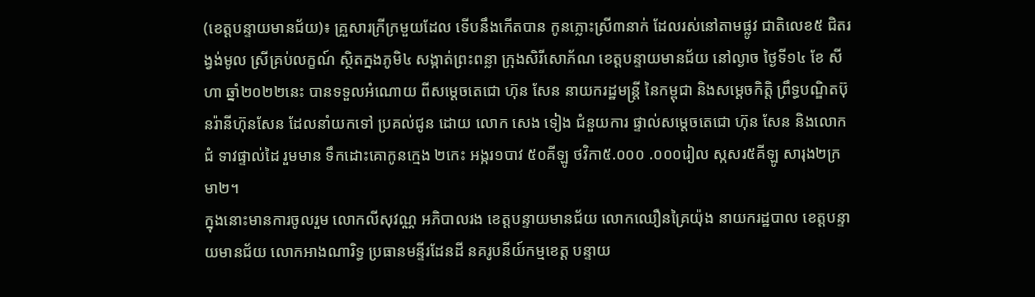(ខេត្តបន្ទាយមានជ័យ)៖ គ្រួសារក្រីក្រមួយដែល ទើបនឹងកើតបាន កូនភ្លោះស្រី៣នាក់ ដែលរស់នៅតាមផ្លូវ ជាតិលេខ៥ ជិតរង្វង់មូល ស្រីគ្រប់លក្ខណ៍ ស្ថិតក្នងភូមិ៤ សង្កាត់ព្រះពន្លា ក្រុងសិរីសោភ័ណ ខេត្តបន្ទាយមានជ័យ នៅល្ងាច ថ្ងៃទី១៤ ខែ សីហា ឆ្នាំ២០២២នេះ បានទទួលអំណោយ ពីសម្តេចតេជោ ហ៊ុន សែន នាយករដ្ឋមន្រ្តី នៃកម្ពុជា និងសម្តេចកិត្តិ ព្រឹទ្ធបណ្ឌិតប៊ុនរ៉ានីហ៊ុនសែន ដែលនាំយកទៅ ប្រគល់ជូន ដោយ លោក សេង ទៀង ជំនួយការ ផ្ទាល់សម្ដេចតេជោ ហ៊ុន សែន និងលោកជំ ទាវផ្ទាល់ដៃ រួមមាន ទឹកដោះគោកូនក្មេង ២កេះ អង្ករ១បាវ ៥០គីឡូ ថវិកា៥.០០០ .០០០រៀល ស្កសរ៥គីឡូ សារុង២ក្រមា២។
ក្នុងនោះមានការចូលរួម លោកលីសុវណ្ណ អភិបាលរង ខេត្តបន្ទាយមានជ័យ លោកឈឿនគ្រៃយ៉ុង នាយករដ្ឋបាល ខេត្តបន្ទាយមានជ័យ លោកអាងណារិទ្ធ ប្រធានមន្ទីរដែនដី នគរូបនីយ៍កម្មខេត្ត បន្ទាយ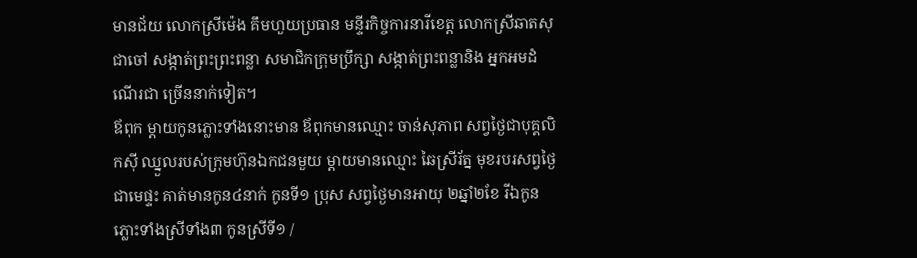មានជ័យ លោកស្រីម៉េង គឹមហួយប្រធាន មន្ទីរកិច្ចការនារីខេត្ត លោកស្រីឆាតសុជាចៅ សង្កាត់ព្រះព្រះពន្លា សមាជិកក្រុមប្រឹក្សា សង្កាត់ព្រះពន្លានិង អ្នកអមដំណើរជា ច្រើននាក់ទៀត។
ឪពុក ម្តាយកូនភ្លោះទាំងនោះមាន ឪពុកមានឈ្មោះ ចាន់សុភាព សព្វថ្ងៃជាបុគ្គលិកស៊ី ឈ្នួលរបស់ក្រុមហ៊ុនឯកជនមួយ ម្តាយមានឈ្មោះ ឆៃស្រីរ័ត្ន មុខរបរសព្វថ្ងៃ ជាមេផ្ទះ គាត់មានកូន៤នាក់ កូនទី១ ប្រុស សព្វថ្ងៃមានអាយុ ២ឆ្នាំ២ខែ រីឯកូនភ្លោះទាំងស្រីទាំង៣ កូនស្រីទី១ /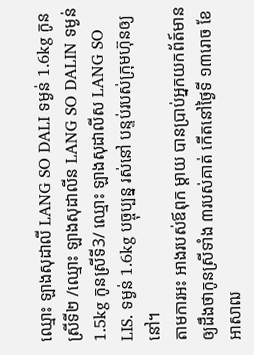ឈ្មោះ ឡាងសុដាលី LANG SO DALI ទម្ងន់ 1.6kg កូនស្រីទី២ /ឈ្មោះ ឡាងសុដាលីន LANG SO DALIN ទម្ងន់ 1.5kg កូនស្រីទី3/ ឈ្មោះ ឡាងសុដាលីស LANG SO LIS. ទម្ងន់ 1.6kg បច្ចុប្បន្ន រស់នៅ បន្ទប់របស់ក្រុមហ៊ុនឲ្យនៅ។
តាមការអះ អាងរបស់ឪពុក ម្តាយ បានប្រាប់អ្នកយកព័ត៍មាន ឲ្យដឹងថាកូនស្រីទាំង ៣របស់គាត់ កើតនៅថ្ងៃទី ១៣រោច ខែអាសាឍ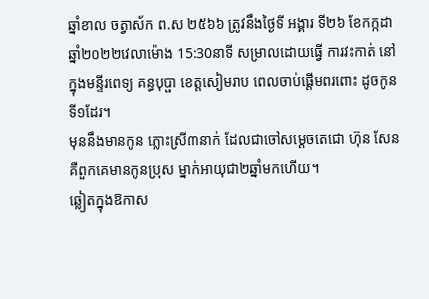ឆ្នាំខាល ចត្វាស័ក ព.ស ២៥៦៦ ត្រូវនឹងថ្ងៃទី អង្គារ ទី២៦ ខែកក្កដា ឆ្នាំ២០២២វេលាម៉ោង 15:30នាទី សម្រាលដោយធ្វើ ការវះកាត់ នៅក្នុងមន្ទីរពេទ្យ គន្ធបុប្ផា ខេត្តសៀមរាប ពេលចាប់ផ្តើមពរពោះ ដូចកូនទី១ដែរ។
មុននឹងមានកូន ភ្លោះស្រី៣នាក់ ដែលជាចៅសម្តេចតេជោ ហ៊ុន សែន គឺពួកគេមានកូនប្រុស ម្នាក់អាយុជា២ឆ្នាំមកហើយ។
ឆ្លៀតក្នុងឱកាស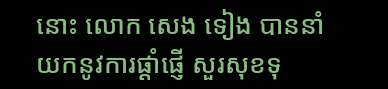នោះ លោក សេង ទៀង បាននាំយកនូវការផ្តាំផ្ញើ សួរសុខទុ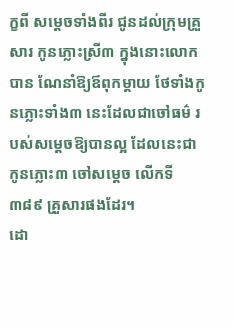ក្ខពី សម្តេចទាំងពីរ ជូនដល់ក្រុមគ្រួសារ កូនភ្លោះស្រី៣ ក្នុងនោះលោកបាន ណែនាំឱ្យឪពុកម្តាយ ថែទាំងកូនភ្លោះទាំង៣ នេះដែលជាចៅធម៌ របស់សម្តេចឱ្យបានល្អ ដែលនេះជាកូនភ្លោះ៣ ចៅសម្តេច លើកទី៣៨៩ គ្រួសារផងដែរ។
ដោ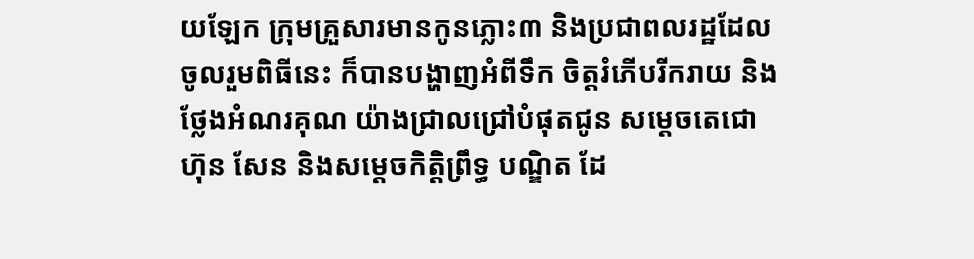យឡែក ក្រុមគ្រួសារមានកូនភ្លោះ៣ និងប្រជាពលរដ្ឋដែល ចូលរួមពិធីនេះ ក៏បានបង្ហាញអំពីទឹក ចិត្តរំភើបរីករាយ និងថ្លែងអំណរគុណ យ៉ាងជ្រាលជ្រៅបំផុតជូន សម្តេចតេជោ ហ៊ុន សែន និងសម្តេចកិត្តិព្រឹទ្ធ បណ្ឌិត ដែ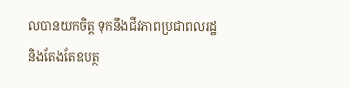លបានយកចិត្ត ទុកនឹងជីវភាពប្រជាពលរដ្ឋ និងតែងតែឧបត្ថ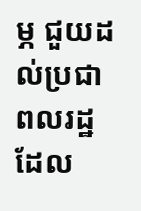ម្ភ ជួយដល់ប្រជាពលរដ្ឋ ដែល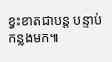ខ្វះខាតជាបន្ត បន្ទាប់កន្លងមក៕